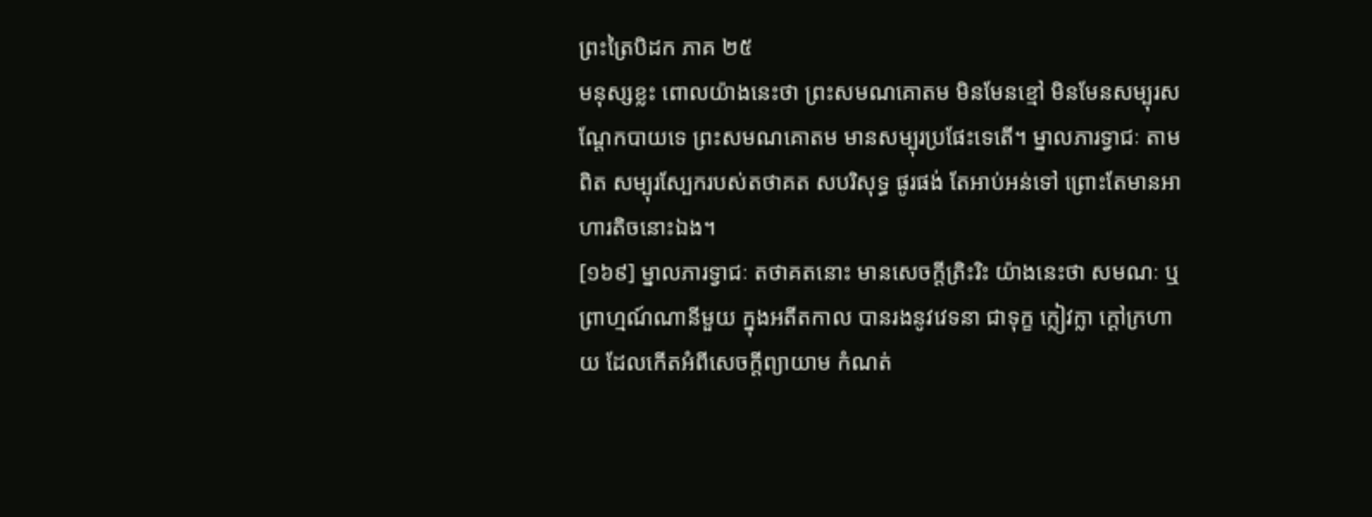ព្រះត្រៃបិដក ភាគ ២៥
មនុស្សខ្លះ ពោលយ៉ាងនេះថា ព្រះសមណគោតម មិនមែនខ្មៅ មិនមែនសម្បុរសណ្តែកបាយទេ ព្រះសមណគោតម មានសម្បុរប្រផែះទេតើ។ ម្នាលភារទ្វាជៈ តាមពិត សម្បុរស្បែករបស់តថាគត សបរិសុទ្ធ ផូរផង់ តែអាប់អន់ទៅ ព្រោះតែមានអាហារតិចនោះឯង។
[១៦៩] ម្នាលភារទ្វាជៈ តថាគតនោះ មានសេចក្តីត្រិះរិះ យ៉ាងនេះថា សមណៈ ឬព្រាហ្មណ៍ណានីមួយ ក្នុងអតីតកាល បានរងនូវវេទនា ជាទុក្ខ ក្លៀវក្លា ក្តៅក្រហាយ ដែលកើតអំពីសេចក្តីព្យាយាម កំណត់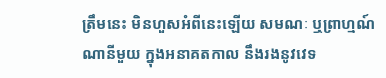ត្រឹមនេះ មិនហួសអំពីនេះឡើយ សមណៈ ឬព្រាហ្មណ៍ណានីមួយ ក្នុងអនាគតកាល នឹងរងនូវវេទ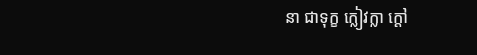នា ជាទុក្ខ ក្លៀវក្លា ក្តៅ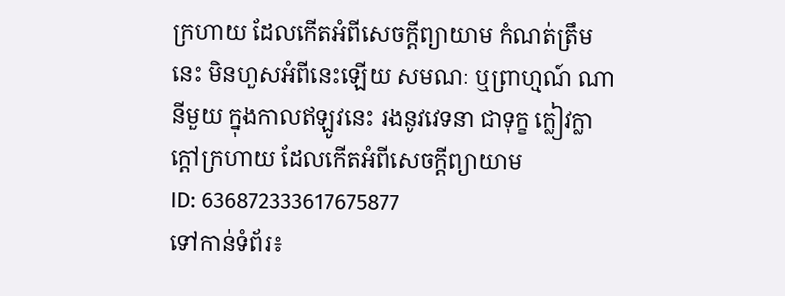ក្រហាយ ដែលកើតអំពីសេចក្តីព្យាយាម កំណត់ត្រឹមនេះ មិនហួសអំពីនេះឡើយ សមណៈ ឬព្រាហ្មណ៍ ណានីមួយ ក្នុងកាលឥឡូវនេះ រងនូវវេទនា ជាទុក្ខ ក្លៀវក្លា ក្តៅក្រហាយ ដែលកើតអំពីសេចក្តីព្យាយាម
ID: 636872333617675877
ទៅកាន់ទំព័រ៖